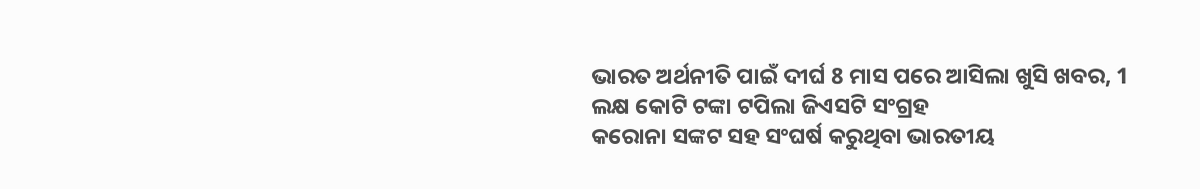ଭାରତ ଅର୍ଥନୀତି ପାଇଁ ଦୀର୍ଘ 8 ମାସ ପରେ ଆସିଲା ଖୁସି ଖବର, 1 ଲକ୍ଷ କୋଟି ଟଙ୍କା ଟପିଲା ଜିଏସଟି ସଂଗ୍ରହ
କରୋନା ସଙ୍କଟ ସହ ସଂଘର୍ଷ କରୁଥିବା ଭାରତୀୟ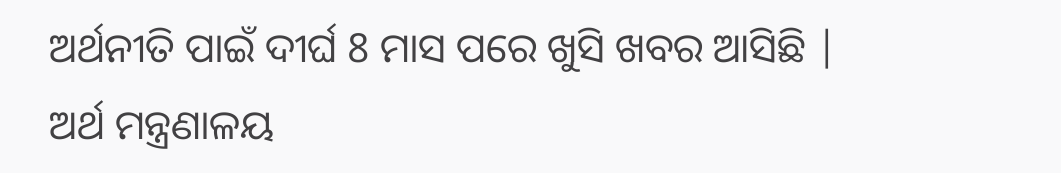ଅର୍ଥନୀତି ପାଇଁ ଦୀର୍ଘ 8 ମାସ ପରେ ଖୁସି ଖବର ଆସିଛି | ଅର୍ଥ ମନ୍ତ୍ରଣାଳୟ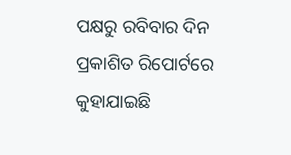ପକ୍ଷରୁ ରବିବାର ଦିନ ପ୍ରକାଶିତ ରିପୋର୍ଟରେ କୁହାଯାଇଛି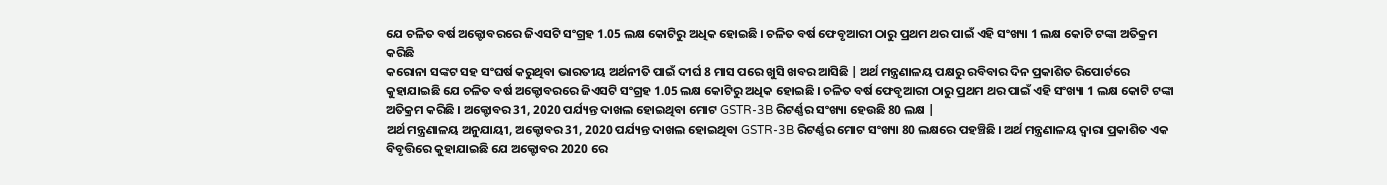ଯେ ଚଳିତ ବର୍ଷ ଅକ୍ଟୋବରରେ ଜିଏସଟି ସଂଗ୍ରହ 1.05 ଲକ୍ଷ କୋଟିରୁ ଅଧିକ ହୋଇଛି । ଚଳିତ ବର୍ଷ ଫେବୃଆରୀ ଠାରୁ ପ୍ରଥମ ଥର ପାଇଁ ଏହି ସଂଖ୍ୟା 1 ଲକ୍ଷ କୋଟି ଟଙ୍କା ଅତିକ୍ରମ କରିଛି
କରୋନା ସଙ୍କଟ ସହ ସଂଘର୍ଷ କରୁଥିବା ଭାରତୀୟ ଅର୍ଥନୀତି ପାଇଁ ଦୀର୍ଘ 8 ମାସ ପରେ ଖୁସି ଖବର ଆସିଛି | ଅର୍ଥ ମନ୍ତ୍ରଣାଳୟ ପକ୍ଷରୁ ରବିବାର ଦିନ ପ୍ରକାଶିତ ରିପୋର୍ଟରେ କୁହାଯାଇଛି ଯେ ଚଳିତ ବର୍ଷ ଅକ୍ଟୋବରରେ ଜିଏସଟି ସଂଗ୍ରହ 1.05 ଲକ୍ଷ କୋଟିରୁ ଅଧିକ ହୋଇଛି । ଚଳିତ ବର୍ଷ ଫେବୃଆରୀ ଠାରୁ ପ୍ରଥମ ଥର ପାଇଁ ଏହି ସଂଖ୍ୟା 1 ଲକ୍ଷ କୋଟି ଟଙ୍କା ଅତିକ୍ରମ କରିଛି । ଅକ୍ଟୋବର 31, 2020 ପର୍ଯ୍ୟନ୍ତ ଦାଖଲ ହୋଇଥିବା ମୋଟ GSTR-3B ରିଟର୍ଣ୍ଣର ସଂଖ୍ୟା ହେଉଛି 80 ଲକ୍ଷ |
ଅର୍ଥ ମନ୍ତ୍ରଣାଳୟ ଅନୁଯାୟୀ, ଅକ୍ଟୋବର 31, 2020 ପର୍ଯ୍ୟନ୍ତ ଦାଖଲ ହୋଇଥିବା GSTR-3B ରିଟର୍ଣ୍ଣର ମୋଟ ସଂଖ୍ୟା 80 ଲକ୍ଷରେ ପହଞ୍ଚିଛି । ଅର୍ଥ ମନ୍ତ୍ରଣାଳୟ ଦ୍ୱାରା ପ୍ରକାଶିତ ଏକ ବିବୃତ୍ତିରେ କୁହାଯାଇଛି ଯେ ଅକ୍ଟୋବର 2020 ରେ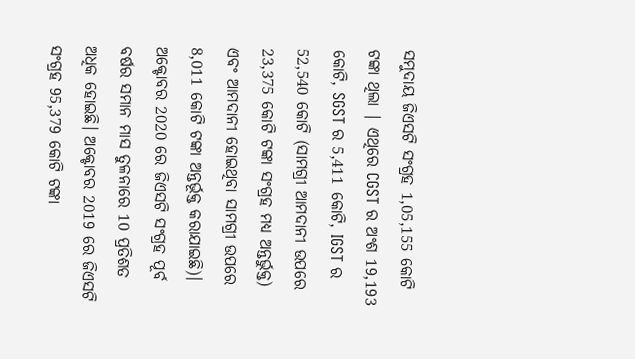ସମୁଦାୟ ଜିଏସଟି ସଂଗ୍ରହ 1,05,155 କୋଟି ଟଙ୍କା ଥିଲା | ଏଥିରେ CGST ର ଅଂଶ 19,193 କୋଟି, SGST ର 5,411 କୋଟି, IGST ର 52,540 କୋଟି (ସାମଗ୍ରୀ ଆମଦାନୀ ଉପରେ 23,375 କୋଟି ଟଙ୍କା ସଂଗ୍ରହ ମଧ୍ୟ ଅନ୍ତର୍ଭୁକ୍ତ) ଏବଂ ଆମଦାନୀ ହୋଇଥିବା ସାମଗ୍ରୀ ଉପରେ 8,011 କୋଟି ଟଙ୍କା ଅନ୍ତର୍ଭୂକ୍ତ କରାଯାଇଛି)।
ଅକ୍ଟୋବର 2020 ରେ ଜିଏସଟି ସଂଗ୍ରହ ପୂର୍ବ ବର୍ଷର ସମାନ ମାସ ତୁଳନାରେ 10 ପ୍ରତିଶତ ଅଧିକ ହୋଇଛି। ଅକ୍ଟୋବର 2019 ରେ ଜିଏସଟି ସଂଗ୍ରହ 95,379 କୋଟି ଟଙ୍କା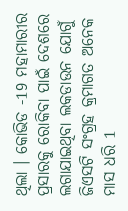ଥିଲା । କୋଭିଡ -19 ମହାମାରୀର ପ୍ରସାରକୁ ରୋକିବା ପାଇଁ ଦେଶରେ ଲଗାଯାଇଥିବା ଲକଡାଉନ ଯୋଗୁଁ ଜିଏସଟି ସଂଗ୍ରହ କ୍ରମାଗତ ଅନେକ ମାସ ଧରି 1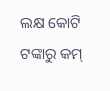ଲକ୍ଷ କୋଟି ଟଙ୍କାରୁ କମ୍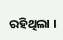ରହିଥିଲା ।